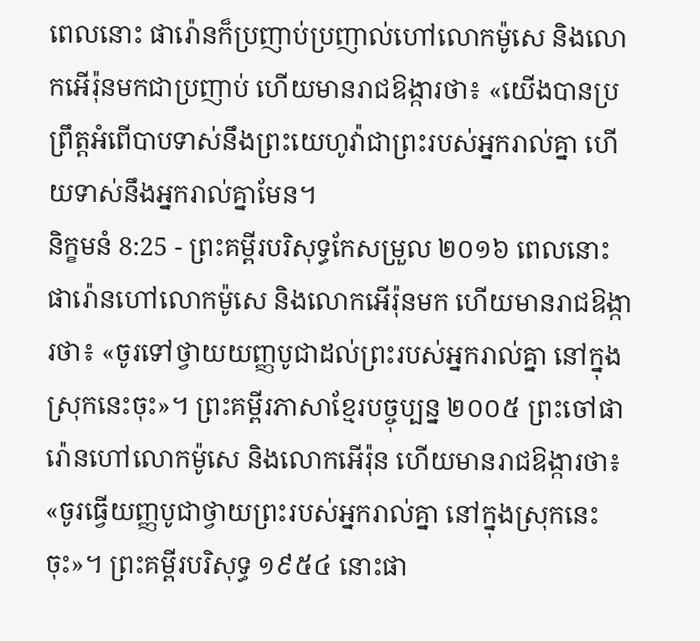ពេលនោះ ផារ៉ោនក៏ប្រញាប់ប្រញាល់ហៅលោកម៉ូសេ និងលោកអើរ៉ុនមកជាប្រញាប់ ហើយមានរាជឱង្ការថា៖ «យើងបានប្រព្រឹត្តអំពើបាបទាស់នឹងព្រះយេហូវ៉ាជាព្រះរបស់អ្នករាល់គ្នា ហើយទាស់នឹងអ្នករាល់គ្នាមែន។
និក្ខមនំ 8:25 - ព្រះគម្ពីរបរិសុទ្ធកែសម្រួល ២០១៦ ពេលនោះ ផារ៉ោនហៅលោកម៉ូសេ និងលោកអើរ៉ុនមក ហើយមានរាជឱង្ការថា៖ «ចូរទៅថ្វាយយញ្ញបូជាដល់ព្រះរបស់អ្នករាល់គ្នា នៅក្នុងស្រុកនេះចុះ»។ ព្រះគម្ពីរភាសាខ្មែរបច្ចុប្បន្ន ២០០៥ ព្រះចៅផារ៉ោនហៅលោកម៉ូសេ និងលោកអើរ៉ុន ហើយមានរាជឱង្ការថា៖ «ចូរធ្វើយញ្ញបូជាថ្វាយព្រះរបស់អ្នករាល់គ្នា នៅក្នុងស្រុកនេះចុះ»។ ព្រះគម្ពីរបរិសុទ្ធ ១៩៥៤ នោះផា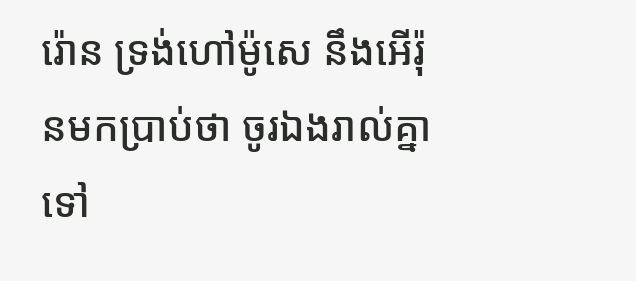រ៉ោន ទ្រង់ហៅម៉ូសេ នឹងអើរ៉ុនមកប្រាប់ថា ចូរឯងរាល់គ្នាទៅ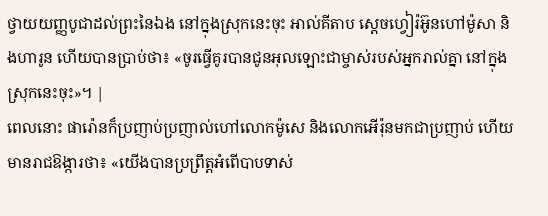ថ្វាយយញ្ញបូជាដល់ព្រះនៃឯង នៅក្នុងស្រុកនេះចុះ អាល់គីតាប ស្តេចហ្វៀរ៉អ៊ូនហៅម៉ូសា និងហារូន ហើយបានប្រាប់ថា៖ «ចូរធ្វើគូរបានជូនអុលឡោះជាម្ចាស់របស់អ្នករាល់គ្នា នៅក្នុងស្រុកនេះចុះ»។ |
ពេលនោះ ផារ៉ោនក៏ប្រញាប់ប្រញាល់ហៅលោកម៉ូសេ និងលោកអើរ៉ុនមកជាប្រញាប់ ហើយមានរាជឱង្ការថា៖ «យើងបានប្រព្រឹត្តអំពើបាបទាស់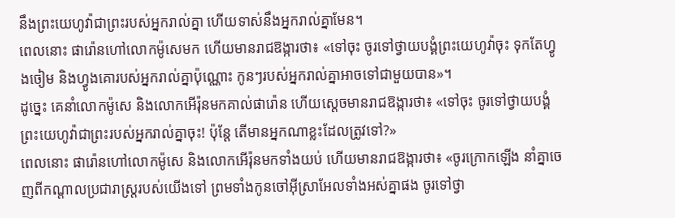នឹងព្រះយេហូវ៉ាជាព្រះរបស់អ្នករាល់គ្នា ហើយទាស់នឹងអ្នករាល់គ្នាមែន។
ពេលនោះ ផារ៉ោនហៅលោកម៉ូសេមក ហើយមានរាជឱង្ការថា៖ «ទៅចុះ ចូរទៅថ្វាយបង្គំព្រះយេហូវ៉ាចុះ ទុកតែហ្វូងចៀម និងហ្វូងគោរបស់អ្នករាល់គ្នាប៉ុណ្ណោះ កូនៗរបស់អ្នករាល់គ្នាអាចទៅជាមួយបាន»។
ដូច្នេះ គេនាំលោកម៉ូសេ និងលោកអើរ៉ុនមកគាល់ផារ៉ោន ហើយស្ដេចមានរាជឱង្ការថា៖ «ទៅចុះ ចូរទៅថ្វាយបង្គំព្រះយេហូវ៉ាជាព្រះរបស់អ្នករាល់គ្នាចុះ! ប៉ុន្តែ តើមានអ្នកណាខ្លះដែលត្រូវទៅ?»
ពេលនោះ ផារ៉ោនហៅលោកម៉ូសេ និងលោកអើរ៉ុនមកទាំងយប់ ហើយមានរាជឱង្ការថា៖ «ចូរក្រោកឡើង នាំគ្នាចេញពីកណ្ដាលប្រជារាស្ត្ររបស់យើងទៅ ព្រមទាំងកូនចៅអ៊ីស្រាអែលទាំងអស់គ្នាផង ចូរទៅថ្វា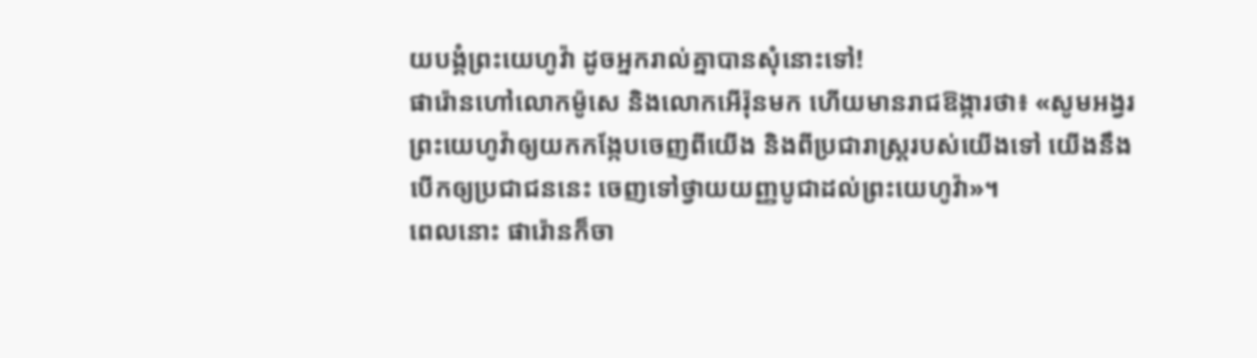យបង្គំព្រះយេហូវ៉ា ដូចអ្នករាល់គ្នាបានសុំនោះទៅ!
ផារ៉ោនហៅលោកម៉ូសេ និងលោកអើរ៉ុនមក ហើយមានរាជឱង្ការថា៖ «សូមអង្វរព្រះយេហូវ៉ាឲ្យយកកង្កែបចេញពីយើង និងពីប្រជារាស្ត្ររបស់យើងទៅ យើងនឹងបើកឲ្យប្រជាជននេះ ចេញទៅថ្វាយយញ្ញបូជាដល់ព្រះយេហូវ៉ា»។
ពេលនោះ ផារ៉ោនក៏ចា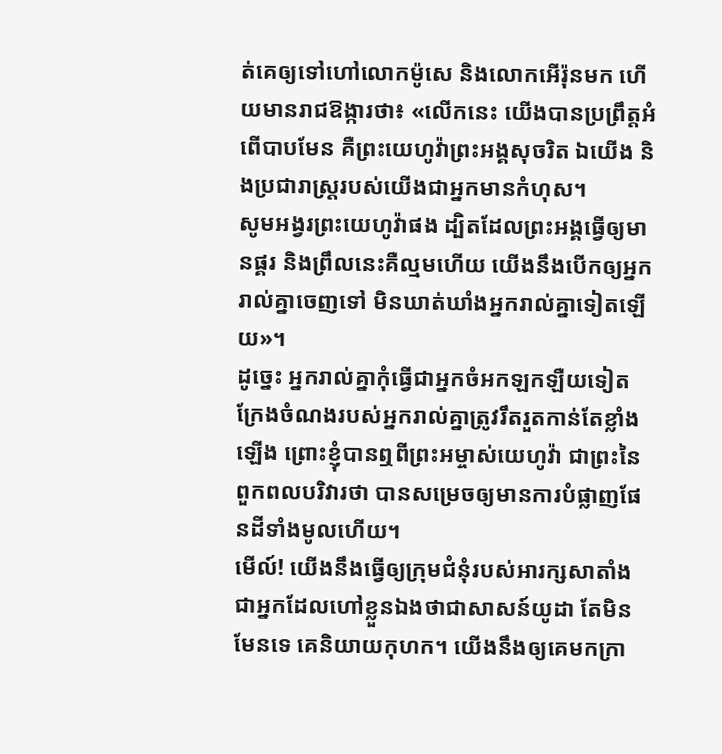ត់គេឲ្យទៅហៅលោកម៉ូសេ និងលោកអើរ៉ុនមក ហើយមានរាជឱង្ការថា៖ «លើកនេះ យើងបានប្រព្រឹត្តអំពើបាបមែន គឺព្រះយេហូវ៉ាព្រះអង្គសុចរិត ឯយើង និងប្រជារាស្ត្ររបស់យើងជាអ្នកមានកំហុស។
សូមអង្វរព្រះយេហូវ៉ាផង ដ្បិតដែលព្រះអង្គធ្វើឲ្យមានផ្គរ និងព្រឹលនេះគឺល្មមហើយ យើងនឹងបើកឲ្យអ្នករាល់គ្នាចេញទៅ មិនឃាត់ឃាំងអ្នករាល់គ្នាទៀតឡើយ»។
ដូច្នេះ អ្នករាល់គ្នាកុំធ្វើជាអ្នកចំអកឡកឡឺយទៀត ក្រែងចំណងរបស់អ្នករាល់គ្នាត្រូវរឹតរួតកាន់តែខ្លាំងឡើង ព្រោះខ្ញុំបានឮពីព្រះអម្ចាស់យេហូវ៉ា ជាព្រះនៃពួកពលបរិវារថា បានសម្រេចឲ្យមានការបំផ្លាញផែនដីទាំងមូលហើយ។
មើល៍! យើងនឹងធ្វើឲ្យក្រុមជំនុំរបស់អារក្សសាតាំង ជាអ្នកដែលហៅខ្លួនឯងថាជាសាសន៍យូដា តែមិនមែនទេ គេនិយាយកុហក។ យើងនឹងឲ្យគេមកក្រា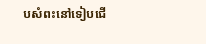បសំពះនៅទៀបជើ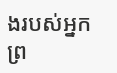ងរបស់អ្នក ព្រ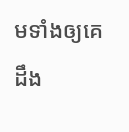មទាំងឲ្យគេដឹង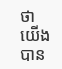ថា យើងបាន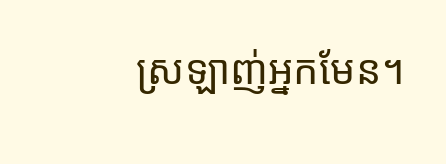ស្រឡាញ់អ្នកមែន។